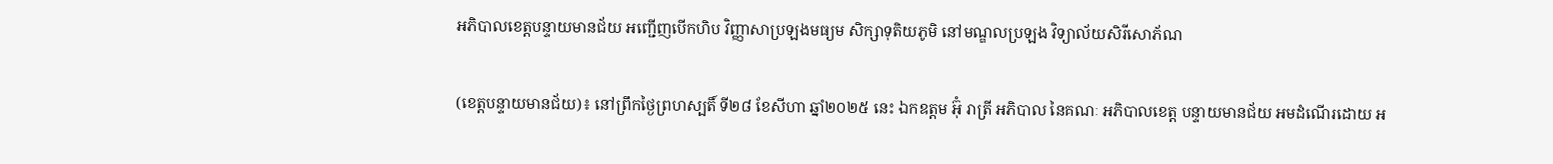អភិបាលខេត្តបន្ទាយមានជ័យ អញ្ជើញបើកហិប វិញ្ញាសាប្រឡងមធ្យម សិក្សាទុតិយភូមិ នៅមណ្ឌលប្រឡង វិទ្យាល័យសិរីសោភ័ណ

(ខេត្តបន្ទាយមានជ័យ)៖ នៅព្រឹកថ្ងៃព្រហស្បតិ៍ ទី២៨ ខែសីហា ឆ្នាំ២០២៥ នេះ ឯកឧត្តម អ៊ុំ រាត្រី អភិបាល នៃគណៈ អភិបាលខេត្ត បន្ទាយមានជ័យ អមដំណើរដោយ អ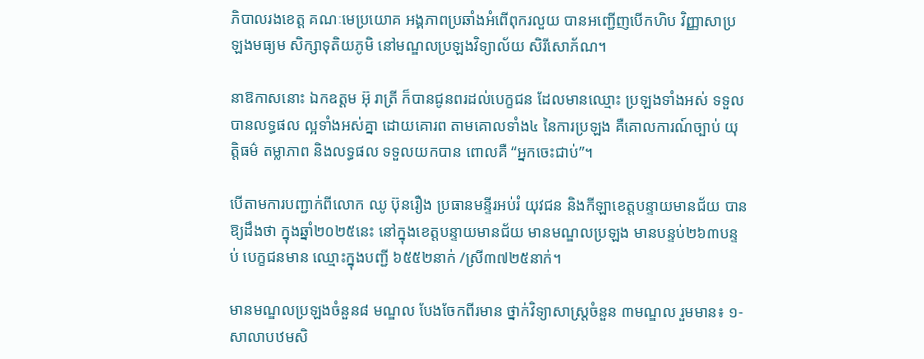ភិបាលរងខេត្ត គណៈមេប្រយោគ អង្គភាពប្រឆាំងអំពើពុករលួយ បានអញ្ជើញបើកហិប វិញ្ញាសាប្រឡងមធ្យម សិក្សាទុតិយភូមិ នៅមណ្ឌលប្រឡងវិទ្យាល័យ សិរីសោភ័ណ។

នាឱកាសនោះ ឯកឧត្ដម អ៊ុ រាត្រី ក៏បានជូនពរដល់បេក្ខជន ដែលមានឈ្មោះ ប្រឡងទាំងអស់ ទទួលបានលទ្ធផល ល្អទាំងអស់គ្នា ដោយគោរព តាមគោលទាំង៤ នៃការប្រឡង គឺគោលការណ៍ច្បាប់ យុត្តិធម៌ តម្លាភាព និងលទ្ធផល ទទួលយកបាន ពោលគឺ “អ្នកចេះជាប់”។

បើតាមការបញ្ជាក់ពីលោក ឈូ ប៊ុនរឿង ប្រធានមន្ទីរអប់រំ យុវជន និងកីឡាខេត្តបន្ទាយមានជ័យ បានឱ្យដឹងថា ក្នុងឆ្នាំ២០២៥នេះ នៅក្នុងខេត្តបន្ទាយមានជ័យ មានមណ្ឌលប្រឡង មានបន្ទប់២៦៣បន្ទប់ បេក្ខជនមាន ឈ្មោះក្នុងបញ្ជី ៦៥៥២នាក់ /ស្រី៣៧២៥នាក់។

មានមណ្ឌលប្រឡងចំនួន៨ មណ្ឌល បែងចែកពីរមាន ថ្នាក់វិទ្យាសាស្ត្រចំនួន ៣មណ្ឌល រួមមាន៖ ១-សាលាបឋមសិ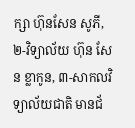ក្សា ហ៊ុនសែន សូភី, ២-វិទ្យាល័យ ហ៊ុន សែន ខ្លាកូន, ៣-សាកលវិទ្យាល័យជាតិ មានជ័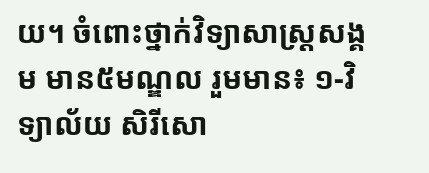យ។ ចំពោះថ្នាក់វិទ្យាសាស្ត្រសង្គម មាន៥មណ្ឌល រួមមាន៖ ១-វិទ្យាល័យ សិរីសោ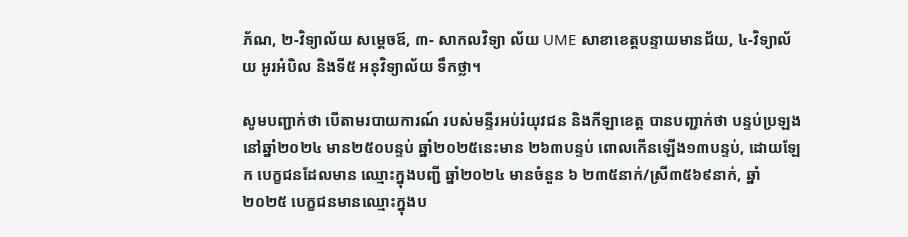ភ័ណ, ២-វិទ្យាល័យ សម្តេចឪ, ៣- សាកលវិទ្យា ល័យ UME សាខាខេត្តបន្ទាយមានជ័យ, ៤-វិទ្យាល័យ អូរអំបិល និងទី៥ អនុវិទ្យាល័យ ទឹកថ្លា។

សូមបញ្ជាក់ថា បើតាមរបាយការណ៍ របស់មន្ទីរអប់រំយុវជន និងកីឡាខេត្ត បានបញ្ជាក់ថា បន្ទប់ប្រឡង នៅឆ្នាំ២០២៤ មាន២៥០បន្ទប់ ឆ្នាំ២០២៥នេះមាន ២៦៣បន្ទប់ ពោលកើនឡើង១៣បន្ទប់, ដោយឡែក បេក្ខជនដែលមាន ឈ្មោះក្នុងបញ្ជី ឆ្នាំ២០២៤ មានចំនួន ៦ ២៣៥នាក់/ស្រី៣៥៦៩នាក់, ឆ្នាំ២០២៥ បេក្ខជនមានឈ្មោះក្នុងប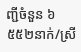ញ្ជីចំនួន ៦ ៥៥២នាក់/ស្រី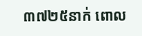៣៧២៥នាក់ ពោល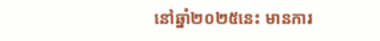នៅឆ្នាំ២០២៥នេះ មានការ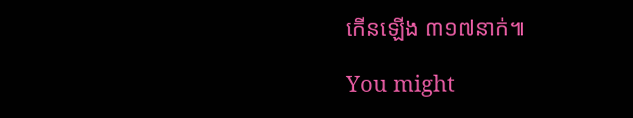កើនឡើង ៣១៧នាក់៕

You might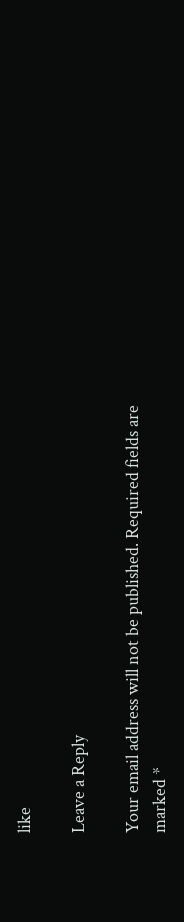like

Leave a Reply

Your email address will not be published. Required fields are marked *